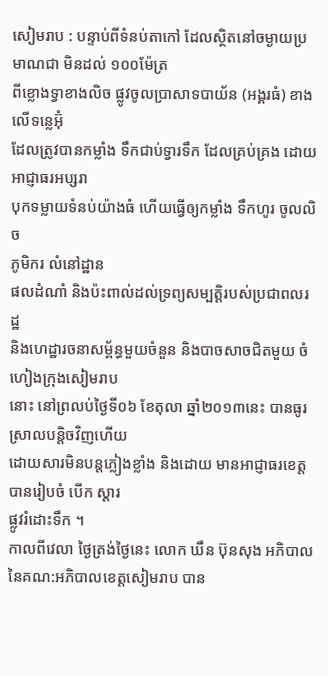សៀមរាប : បន្ទាប់ពីទំនប់តាកៅ ដែលស្ថិតនៅចម្ងាយប្រមាណជា មិនដល់ ១០០ម៉ែត្រ
ពីខ្លោងទ្វាខាងលិច ផ្លូវចូលប្រាសាទបាយ័ន (អង្គរធំ) ខាងលើទន្លេអ៊ុំ
ដែលត្រូវបានកម្លាំង ទឹកជាប់ទ្វារទឹក ដែលគ្រប់គ្រង ដោយអាជ្ញាធរអប្សរា
បុកទម្លាយទំនប់យ៉ាងធំ ហើយធ្វើឲ្យកម្លាំង ទឹកហូរ ចូលលិច
ភូមិករ លំនៅដ្ឋាន
ផលដំណាំ និងប៉ះពាល់ដល់ទ្រព្យសម្បត្តិរបស់ប្រជាពលរដ្ឋ
និងហេដ្ឋារចនាសម្ព័ន្ធមួយចំនួន និងបាចសាចជិតមួយ ចំហៀងក្រុងសៀមរាប
នោះ នៅព្រលប់ថ្ងៃទី០៦ ខែតុលា ឆ្នាំ២០១៣នេះ បានធូរស្រាលបន្ដិចវិញហើយ
ដោយសារមិនបន្តភ្លៀងខ្លាំង និងដោយ មានអាជ្ញាធរខេត្ត បានរៀបចំ បើក ស្ដារ
ផ្លូវរំដោះទឹក ។
កាលពីវេលា ថ្ងៃត្រង់ថ្ងៃនេះ លោក ឃឹន ប៊ុនសុង អភិបាល
នៃគណ:អភិបាលខេត្តសៀមរាប បាន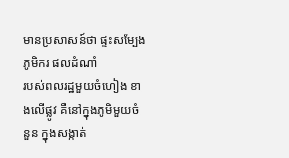មានប្រសាសន៍ថា ផ្ទះសម្បែង ភូមិករ ផលដំណាំ
របស់ពលរដ្ឋមួយចំហៀង ខាងលើផ្លូវ គឺនៅក្នុងភូមិមួយចំនួន ក្នុងសង្កាត់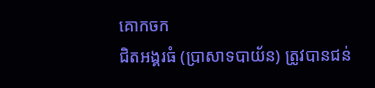គោកចក
ជិតអង្គរធំ (ប្រាសាទបាយ័ន) ត្រូវបានជន់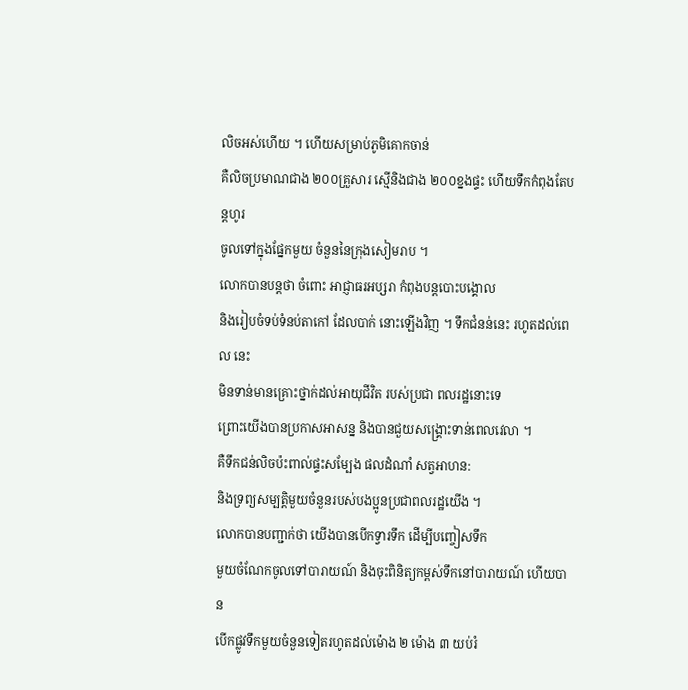លិចអស់ហើយ ។ ហើយសម្រាប់ភូមិគោកចាន់
គឺលិចប្រមាណជាង ២០០គ្រួសារ ស្មើនិងជាង ២០០ខ្នងផ្ទះ ហើយទឹកកំពុងតែបន្តហូរ
ចូលទៅក្នុងផ្នែកមួយ ចំនួននៃក្រុងសៀមរាប ។
លោកបានបន្ដថា ចំពោះ អាជ្ញាធរអប្សរា កំពុងបន្ដបោះបង្គោល
និងរៀបចំទប់ទំនប់តាកៅ ដែលបាក់ នោះឡើងវិញ ។ ទឹកជំនន់នេះ រហូតដល់ពេល នេះ
មិនទាន់មានគ្រោះថ្នាក់ដល់អាយុជីវិត របស់ប្រជា ពលរដ្ឋនោះទេ
ព្រោះយើងបានប្រកាសអាសន្ន និងបានជួយសង្គ្រោះទាន់ពេលវេលា ។
គឺទឹកជន់លិចប៉ះពាល់ផ្ទះសម្បែង ផលដំណាំ សត្វអាហន:
និងទ្រព្យសម្បត្តិមួយចំនួនរបស់បងប្អូនប្រជាពលរដ្ឋយើង ។
លោកបានបញ្ជាក់ថា យើងបានបើកទ្វារទឹក ដើម្បីបញ្ចៀសទឹក
មួយចំណែកចូលទៅបារាយណ៍ និងចុះពិនិត្យកម្ពស់ទឹកនៅបារាយណ៍ ហើយបាន
បើកផ្លូវទឹកមួយចំនួនទៀតរហូតដល់ម៉ោង ២ ម៉ោង ៣ យប់រំ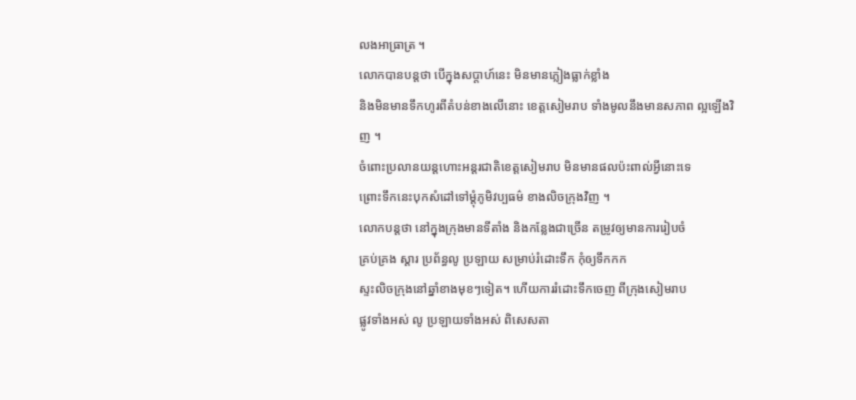លងអាធ្រាត្រ ។
លោកបានបន្តថា បើក្នុងសប្ដាហ៍នេះ មិនមានភ្លៀងធ្លាក់ខ្លាំង
និងមិនមានទឹកហូរពីតំបន់ខាងលើនោះ ខេត្តសៀមរាប ទាំងមូលនឹងមានសភាព ល្អឡើងវិញ ។
ចំពោះប្រលានយន្ដហោះអន្តរជាតិខេត្តសៀមរាប មិនមានផលប៉ះពាល់អ្វីនោះទេ
ព្រោះទឹកនេះបុកសំដៅទៅម្ដុំភូមិវប្បធម៌ ខាងលិចក្រុងវិញ ។
លោកបន្ដថា នៅក្នុងក្រុងមានទីតាំង និងកន្លែងជាច្រើន តម្រូវឲ្យមានការរៀបចំ
គ្រប់គ្រង ស្ដារ ប្រព័ន្ធលូ ប្រឡាយ សម្រាប់រំដោះទឹក កុំឲ្យទឹកកក
ស្ទះលិចក្រុងនៅឆ្នាំខាងមុខៗទៀត។ ហើយការរំដោះទឹកចេញ ពីក្រុងសៀមរាប
ផ្លូវទាំងអស់ លូ ប្រឡាយទាំងអស់ ពិសេសតា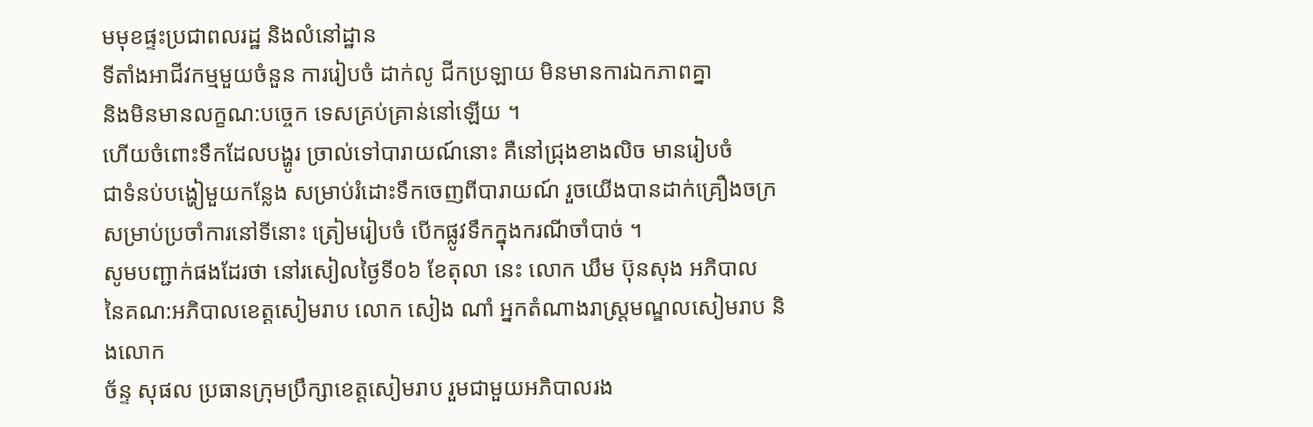មមុខផ្ទះប្រជាពលរដ្ឋ និងលំនៅដ្ឋាន
ទីតាំងអាជីវកម្មមួយចំនួន ការរៀបចំ ដាក់លូ ជីកប្រឡាយ មិនមានការឯកភាពគ្នា
និងមិនមានលក្ខណ:បច្ចេក ទេសគ្រប់គ្រាន់នៅឡើយ ។
ហើយចំពោះទឹកដែលបង្ហូរ ច្រាល់ទៅបារាយណ៍នោះ គឺនៅជ្រុងខាងលិច មានរៀបចំ
ជាទំនប់បង្ហៀមួយកន្លែង សម្រាប់រំដោះទឹកចេញពីបារាយណ៍ រួចយើងបានដាក់គ្រឿងចក្រ
សម្រាប់ប្រចាំការនៅទីនោះ ត្រៀមរៀបចំ បើកផ្លូវទឹកក្នុងករណីចាំបាច់ ។
សូមបញ្ជាក់ផងដែរថា នៅរសៀលថ្ងៃទី០៦ ខែតុលា នេះ លោក ឃឹម ប៊ុនសុង អភិបាល
នៃគណ:អភិបាលខេត្តសៀមរាប លោក សៀង ណាំ អ្នកតំណាងរាស្ត្រមណ្ឌលសៀមរាប និងលោក
ច័ន្ទ សុផល ប្រធានក្រុមប្រឹក្សាខេត្តសៀមរាប រួមជាមួយអភិបាលរង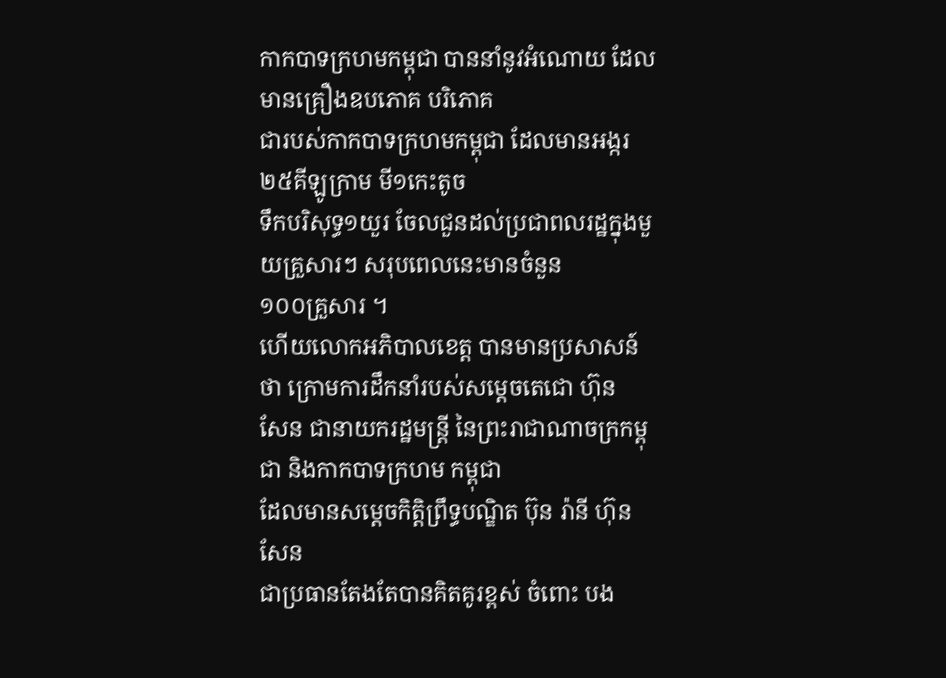កាកបាទក្រហមកម្ពុជា បាននាំនូវអំណោយ ដែលមានគ្រឿងឧបភោគ បរិភោគ
ជារបស់កាកបាទក្រហមកម្ពុជា ដែលមានអង្ករ ២៥គីឡូក្រាម មី១កេះតូច
ទឹកបរិសុទ្ធ១យួរ ចែលជួនដល់ប្រជាពលរដ្ឋក្នុងមួយគ្រួសារៗ សរុបពេលនេះមានចំនួន
១០០គ្រួសារ ។
ហើយលោកអភិបាលខេត្ត បានមានប្រសាសន៍ថា ក្រោមការដឹកនាំរបស់សម្ដេចតេជោ ហ៊ុន
សែន ជានាយករដ្ឋមន្ត្រី នៃព្រះរាជាណាចក្រកម្ពុជា និងកាកបាទក្រហម កម្ពុជា
ដែលមានសម្ដេចកិតិ្តព្រឹទ្ធបណ្ឌិត ប៊ុន រ៉ានី ហ៊ុនសែន
ជាប្រធានតែងតែបានគិតគូរខ្ពស់ ចំពោះ បង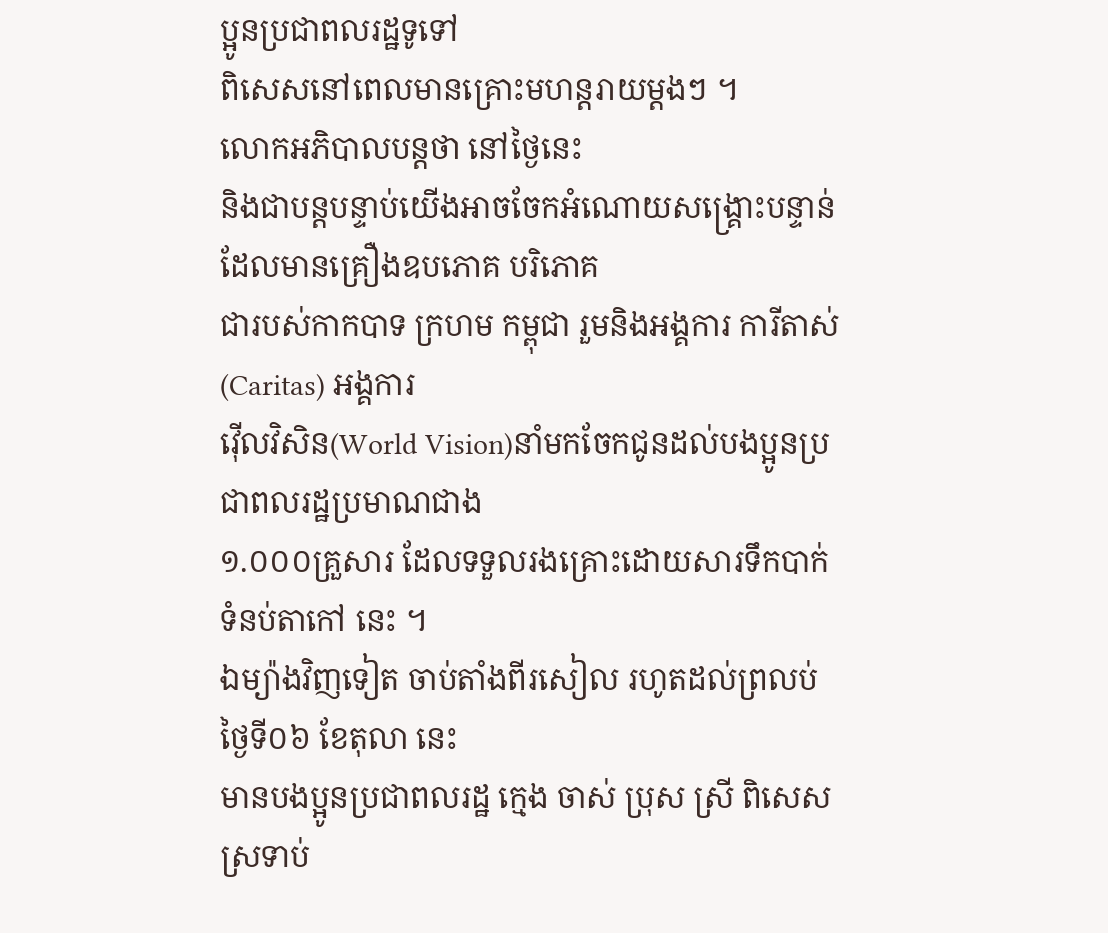ប្អូនប្រជាពលរដ្ឋទូទៅ
ពិសេសនៅពេលមានគ្រោះមហន្ដរាយម្ដងៗ ។
លោកអភិបាលបន្ដថា នៅថ្ងៃនេះ
និងជាបន្តបន្ទាប់យើងអាចចែកអំណោយសង្រ្គោះបន្ទាន់ ដែលមានគ្រឿងឧបភោគ បរិភោគ
ជារបស់កាកបាទ ក្រហម កម្ពុជា រួមនិងអង្គការ ការីតាស់ (Caritas) អង្គការ
វ៉ើលវិសិន(World Vision)នាំមកចែកជូនដល់បងប្អូនប្រជាពលរដ្ឋប្រមាណជាង
១.០០០គ្រួសារ ដែលទទួលរងគ្រោះដោយសារទឹកបាក់ទំនប់តាកៅ នេះ ។
ឯម្យ៉ាងវិញទៀត ចាប់តាំងពីរសៀល រហូតដល់ព្រលប់ថ្ងៃទី០៦ ខែតុលា នេះ
មានបងប្អូនប្រជាពលរដ្ឋ ក្មេង ចាស់ ប្រុស ស្រី ពិសេសស្រទាប់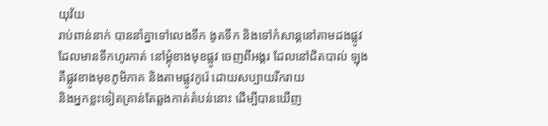យុវ័យ
រាប់ពាន់នាក់ បាននាំគ្នាទៅលេងទឹក ងូតទឹក និងទៅកំសាន្ដនៅតាមដងផ្លូវ
ដែលមានទឹកហូរកាត់ នៅម្ដុំខាងមុខផ្លូវ ចេញពីអង្គរ ដែលនៅជិតបាល់ ឡុង
គឺផ្លូវខាងមុខភូមិភាគ និងតាមផ្លូវកូរ៉េ ដោយសប្បាយរីករាយ
និងអ្នកខ្លះទៀតគ្រាន់តែឆ្លងកាត់តំបន់នោះ ដើម្បីបានឃើញ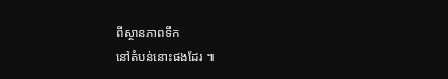ពីស្ថានភាពទឹក
នៅតំបន់នោះផងដែរ ៕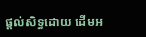ផ្តល់សិទ្ធដោយ ដើមអ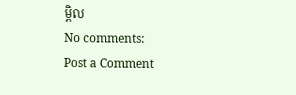ម្ពិល
No comments:
Post a Comment